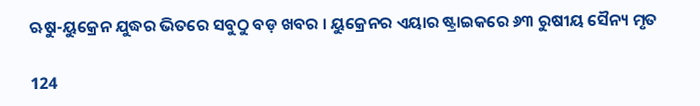ଋୁଷ-ୟୁକ୍ରେନ ଯୁଦ୍ଧର ଭିତରେ ସବୁଠୁ ବଡ଼ ଖବର । ୟୁକ୍ରେନର ଏୟାର ଷ୍ଟ୍ରାଇକରେ ୬୩ ରୁଷୀୟ ସୈନ୍ୟ ମୃତ

124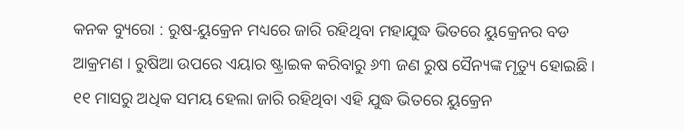କନକ ବ୍ୟୁରୋ : ରୁଷ-ୟୁକ୍ରେନ ମଧ୍ୟରେ ଜାରି ରହିଥିବା ମହାଯୁଦ୍ଧ ଭିତରେ ୟୁକ୍ରେନର ବଡ ଆକ୍ରମଣ । ରୁଷିଆ ଉପରେ ଏୟାର ଷ୍ଟ୍ରାଇକ କରିବାରୁ ୬୩ ଜଣ ରୁଷ ସୈନ୍ୟଙ୍କ ମୃତ୍ୟୁ ହୋଇଛି । ୧୧ ମାସରୁ ଅଧିକ ସମୟ ହେଲା ଜାରି ରହିଥିବା ଏହି ଯୁଦ୍ଧ ଭିତରେ ୟୁକ୍ରେନ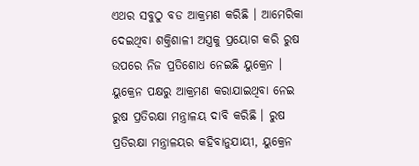ଏଥର ସବୁଠୁ ବଡ ଆକ୍ରମଣ କରିଛି । ଆମେରିକା ଦେଇଥିବା ଶକ୍ତିଶାଳୀ ଅସ୍ତ୍ରକୁ ପ୍ରୟୋଗ କରି ରୁଷ ଉପରେ ନିଜ ପ୍ରତିଶୋଧ ନେଇଛି ୟୁକ୍ରେନ । ୟୁକ୍ରେନ ପକ୍ଷରୁ ଆକ୍ରମଣ କରାଯାଇଥିବା ନେଇ ରୁଷ ପ୍ରତିରକ୍ଷା ମନ୍ତ୍ରାଳୟ ଦାବି କରିଛି । ରୁଷ ପ୍ରତିରକ୍ଷା ମନ୍ତ୍ରାଳୟର କହିବାନୁଯାୟୀ, ୟୁକ୍ରେନ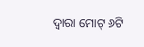ଦ୍ୱାରା ମୋଟ୍ ୬ଟି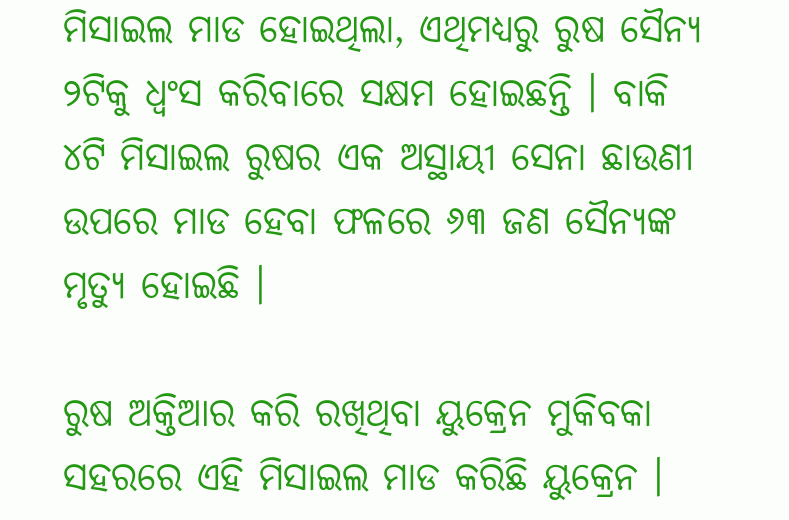ମିସାଇଲ ମାଡ ହୋଇଥିଲା, ଏଥିମଧ୍ୟରୁ ରୁଷ ସୈନ୍ୟ ୨ଟିକୁ ଧ୍ୱଂସ କରିବାରେ ସକ୍ଷମ ହୋଇଛନ୍ତି । ବାକି ୪ଟି ମିସାଇଲ ରୁଷର ଏକ ଅସ୍ଥାୟୀ ସେନା ଛାଉଣୀ ଉପରେ ମାଡ ହେବା ଫଳରେ ୬୩ ଜଣ ସୈନ୍ୟଙ୍କ ମୃତ୍ୟୁ ହୋଇଛି ।

ରୁଷ ଅକ୍ତିଆର କରି ରଖିଥିବା ୟୁକ୍ରେନ ମୁକିବକା ସହରରେ ଏହି ମିସାଇଲ ମାଡ କରିଛି ୟୁକ୍ରେନ ।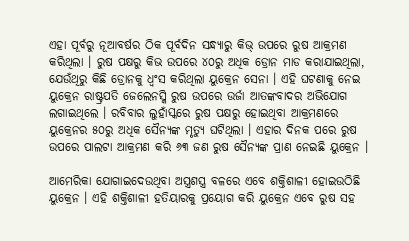ଏହା ପୂର୍ବରୁ ନୂଆବର୍ଷର ଠିକ ପୂର୍ବଦିନ ସନ୍ଧ୍ୟାରୁ କିଭ୍ ଉପରେ ରୁଷ ଆକ୍ରମଣ କରିଥିଲା । ରୁଷ ପକ୍ଷରୁ କିଭ ଉପରେ ୪୦ରୁ ଅଧିକ ଡ୍ରୋନ ମାଡ କରାଯାଇଥିଲା, ଯେଉଁଥିରୁ କିଛି ଡ୍ରୋନକୁ ଧ୍ୱଂସ କରିଥିଲା ୟୁକ୍ରେନ ସେନା । ଏହି ଘଟଣାକୁ ନେଇ ୟୁକ୍ରେନ ରାଷ୍ଟ୍ରପତି ଜେଲେନସ୍କି ରୁଷ ଉପରେ ଉର୍ଜା ଆତଙ୍କବାଦର ଅଭିଯୋଗ ଲଗାଇଥିଲେ । ରବିବାର ଲୁହାଁସ୍କରେ ରୁଷ ପକ୍ଷରୁ ହୋଇଥିବା ଆକ୍ରମଣରେ ୟୁକ୍ରେନର ୫୦ରୁ ଅଧିକ ସୈନ୍ୟଙ୍କ ମୃତ୍ୟୁ ଘଟିଥିଲା । ଏହାର ଦିନକ ପରେ ରୁଷ ଉପରେ ପାଲଟା ଆକ୍ରମଣ କରି ୬୩ ଜଣ ରୁଷ ସୈନ୍ୟଙ୍କ ପ୍ରାଣ ନେଇଛି ୟୁକ୍ରେନ ।

ଆମେରିକା ଯୋଗାଇଦେଉଥିବା ଅସ୍ତ୍ରଶସ୍ତ୍ର ବଳରେ ଏବେ ଶକ୍ତିଶାଳୀ ହୋଇଉଠିଛି ୟୁକ୍ରେନ । ଏହି ଶକ୍ତିଶାଳୀ ହତିୟାରକୁ ପ୍ରୟୋଗ କରି ୟୁକ୍ରେନ ଏବେ ରୁଷ ସହ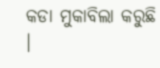କଡା ମୁକାବିଲା କରୁଛି ।